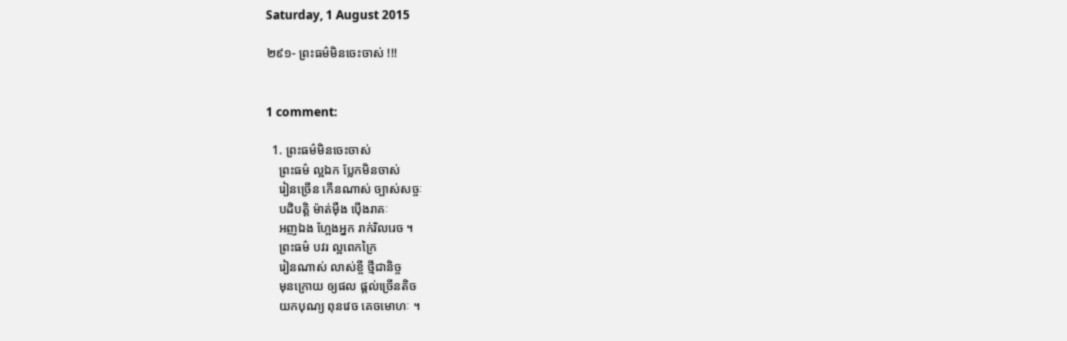Saturday, 1 August 2015

២៩១- ព្រះធម៌មិនចេះចាស់ !!!


1 comment:

  1. ព្រះធម៌មិនចេះចាស់
    ព្រះធម៌ ល្អឯក ប្លែកមិនចាស់
    រៀនច្រើន កើនណាស់ ច្បាស់សច្ចៈ
    បដិបត្តិ ម៉ាត់ម៉ឺង ប៉ើងរាគៈ
    អញឯង ហ្អែងអ្នក រាក់រិលរេច ។
    ព្រះធម៌ បវរ ល្អពេកក្រៃ
    រៀនណាស់ លាស់ខ្ចី ថ្មីជានិច្ច
    មុនក្រោយ ឲ្យផល ផ្ដល់ច្រើនតិច
    យកបុណ្យ ពុនវេច គេចមោហៈ ។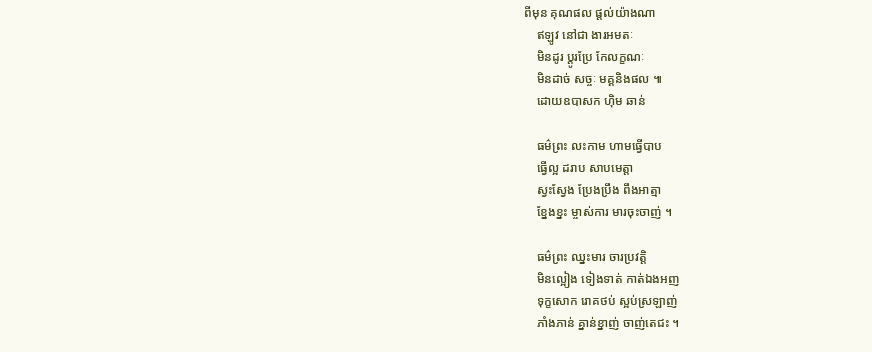ពីមុន គុណផល ផ្ដល់យ៉ាងណា
    ឥឡូវ នៅជា ងារអមតៈ
    មិនដូរ ប្ដូរប្រែ កែលក្ខណៈ
    មិនដាច់ សច្ចៈ មគ្គនិងផល ៕
    ដោយឧបាសក ហ៊ិម ឆាន់

    ធម៌ព្រះ លះកាម ហាមធ្វើបាប
    ធ្វើល្អ ដរាប សាបមេត្តា
    ស្វះស្វែង ប្រែងប្រឹង ពឹងអាត្មា
    ខ្នែងខ្នះ ម្ចាស់ការ មារចុះចាញ់ ។

    ធម៌ព្រះ ឈ្នះមារ ចារប្រវត្តិ
    មិនល្អៀង ទៀងទាត់ កាត់ឯងអញ
    ទុក្ខសោក រោគថប់ ស្អប់ស្រឡាញ់
    ភាំងភាន់ គ្នាន់ខ្នាញ់ ចាញ់តេជះ ។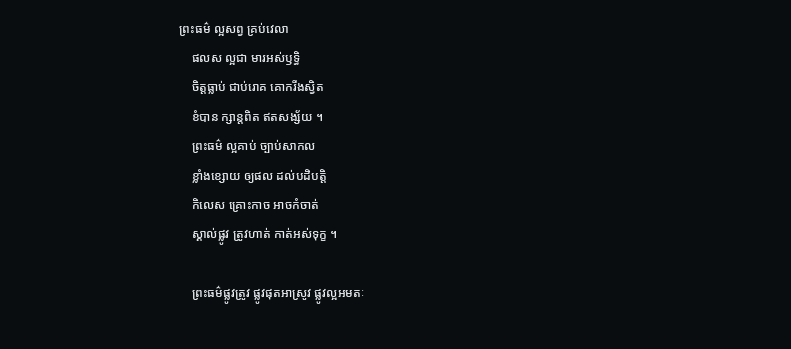ព្រះធម៌ ល្អសព្វ គ្រប់វេលា
    ផលស ល្អជា មារអស់ឫទ្ធិ
    ចិត្តធ្លាប់ ជាប់រោគ គោករីងស្វិត
    ខំបាន ក្សាន្តពិត ឥតសង្ស័យ ។
    ព្រះធម៌ ល្អគាប់ ច្បាប់សាកល
    ខ្លាំងខ្សោយ ឲ្យផល ដល់បដិបត្តិ
    កិលេស គ្រោះកាច អាចកំចាត់
    ស្គាល់ផ្លូវ ត្រូវហាត់ កាត់អស់ទុក្ខ ។

    ព្រះធម៌ផ្លូវត្រូវ ផ្លូវផុតអាស្រូវ ផ្លូវល្អអមតៈ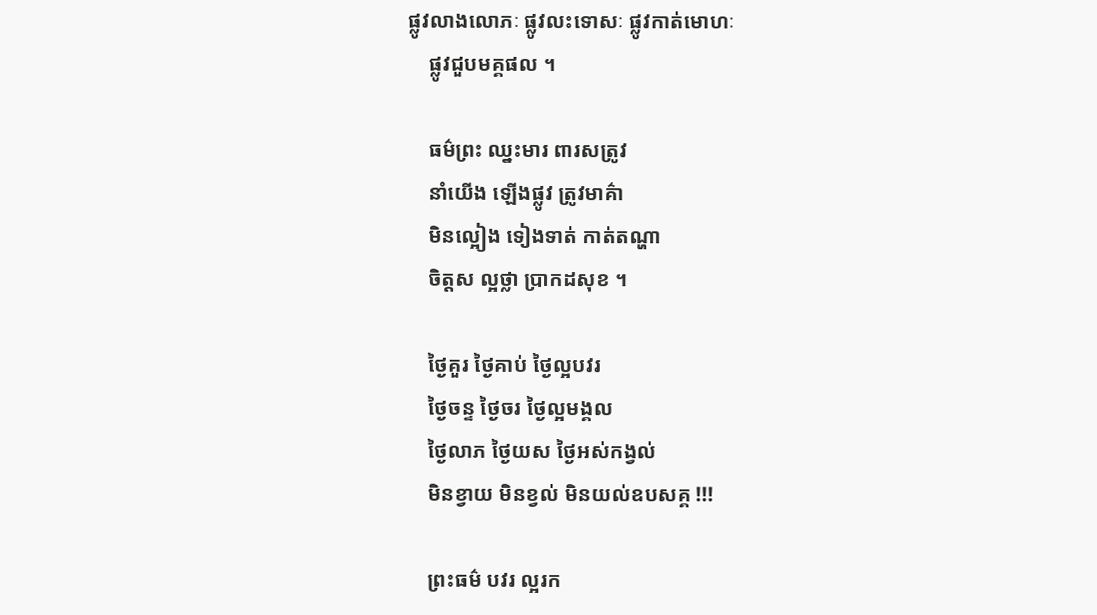ផ្លូវលាងលោភៈ ផ្លូវលះទោសៈ ផ្លូវកាត់មោហៈ
    ផ្លូវជួបមគ្គផល ។

    ធម៌ព្រះ ឈ្នះមារ ពារសត្រូវ
    នាំយើង ឡើងផ្លូវ ត្រូវមាគ៌ា
    មិនល្អៀង ទៀងទាត់ កាត់តណ្ហា
    ចិត្តស ល្អថ្លា ប្រាកដសុខ ។

    ថ្ងៃគួរ ថ្ងៃគាប់ ថ្ងៃល្អបវរ
    ថ្ងៃចន្ទ ថ្ងៃចរ ថ្ងៃល្អមង្គល
    ថ្ងៃលាភ ថ្ងៃយស ថ្ងៃអស់កង្វល់
    មិនខ្វាយ មិនខ្វល់ មិនយល់ឧបសគ្គ !!!

    ព្រះធម៌ បវរ ល្អរក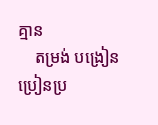គ្មាន
    តម្រង់ បង្រៀន ប្រៀនប្រ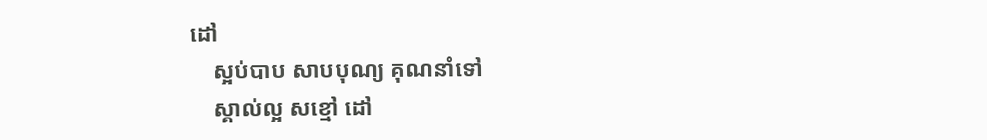ដៅ
    ស្អប់បាប សាបបុណ្យ គុណនាំទៅ
    ស្គាល់ល្អ សខ្មៅ ដៅ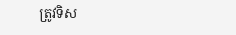ត្រូវទិស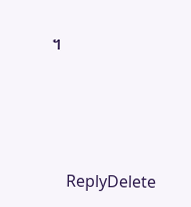។




    ReplyDelete